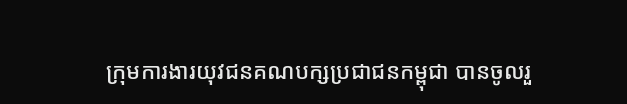ក្រុមការងារយុវជនគណបក្សប្រជាជនកម្ពុជា បានចូលរួ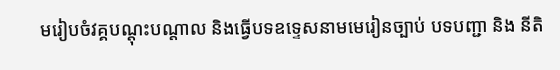មរៀបចំវគ្គបណ្ដុះបណ្តាល និងធ្វើបទឧទ្ទេសនាមមេរៀនច្បាប់ បទបញ្ជា និង នីតិ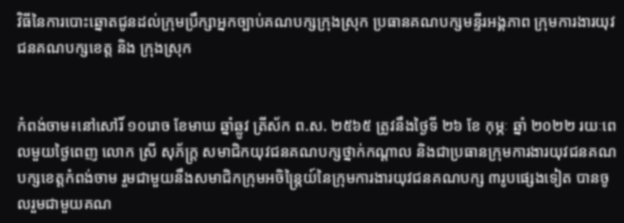វិធីនៃការបោះឆ្នោតជូនដល់ក្រុមប្រឹក្សាអ្នកច្បាប់គណបក្សក្រុងស្រុក ប្រធានគណបក្សមន្ទីរអង្គភាព ក្រុមការងារយុវជនគណបក្សខេត្ត និង ក្រុងស្រុក


កំពង់ចាម៖នៅសៅរិ៍ ១០រោច ខែមាឃ ឆ្នាំឆ្លូវ ត្រីស័ក ព.ស. ២៥៦៥ ត្រូវនឹងថ្ងៃទី ២៦ ខែ កុម្ភៈ ឆ្នាំ ២០២២ រយៈពេលមួយថ្ងៃពេញ លោក ស្រី សុភ័ក្ត្រ សមាជិកយុវជនគណបក្សថ្នាក់កណ្ដាល និងជាប្រធានក្រុមការងារយុវជនគណបក្សខេត្តកំពង់ចាម រួមជាមួយនឹងសមាជិកក្រុមអចិន្ត្រៃយ៍នៃក្រុមការងារយុវជនគណបក្ស ៣រូបផ្សេងទៀត បានចូលរួមជាមួយគណ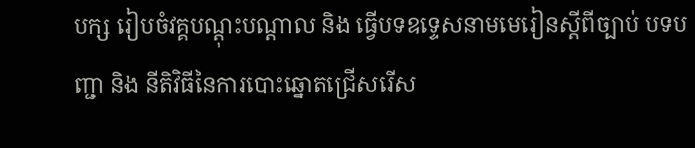បក្ស រៀបចំវគ្គបណ្ដុះបណ្ដាល និង ធ្វើបទឧទ្ទេសនាមមេរៀនស្តីពីច្បាប់ បទបញ្ជា និង នីតិវិធីនៃការបោះឆ្នោតជ្រើសរើស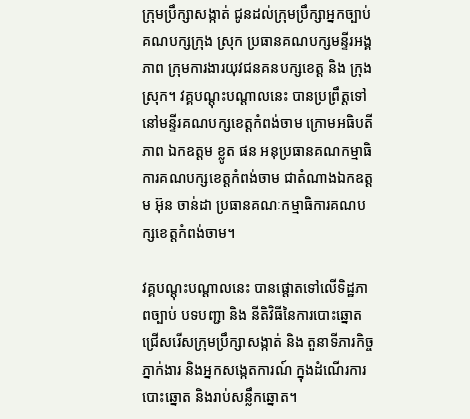ក្រុមប្រឹក្សាសង្កាត់ ជូនដល់ក្រុមប្រឹក្សាអ្នកច្បាប់គណបក្សក្រុង ស្រុក ប្រធានគណបក្សមន្ទីរអង្គភាព ក្រុមការងារយុវជនគនបក្សខេត្ត និង ក្រុងស្រុក។ វគ្គបណ្ដុះបណ្ដាលនេះ បានប្រព្រឹត្តទៅនៅមន្ទីរគណបក្សខេត្តកំពង់ចាម ក្រោមអធិបតីភាព ឯកឧត្តម ខ្លូត ផន អនុប្រធានគណកម្មាធិការគណបក្សខេត្តកំពង់ចាម ជាតំណាងឯកឧត្តម អ៊ុន ចាន់ដា ប្រធានគណៈកម្មាធិការគណបក្សខេត្តកំពង់ចាម។

វគ្គបណ្ដុះបណ្ដាលនេះ បានផ្តោតទៅលើទិដ្ឋភាពច្បាប់ បទបញ្ជា និង នីតិវិធីនៃការបោះឆ្នោតជ្រើសរើសក្រុមប្រឹក្សាសង្កាត់ និង តួនាទីភារកិច្ចភ្នាក់ងារ និងអ្នកសង្កេតការណ៍ ក្នុងដំណើរការបោះឆ្នោត និងរាប់សន្លឹកឆ្នោត។